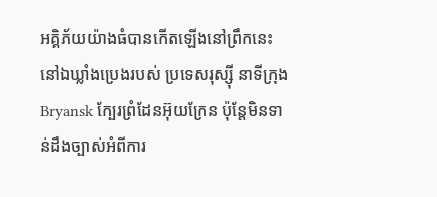អគ្គិភ័យយ៉ាងធំបានកើតឡើងនៅព្រឹកនេះ នៅឯឃ្លាំងប្រេងរបស់ ប្រទេសរុស្ស៊ី នាទីក្រុង Bryansk ក្បែរព្រំដែនអ៊ុយក្រែន ប៉ុន្តែមិនទាន់ដឹងច្បាស់អំពីការ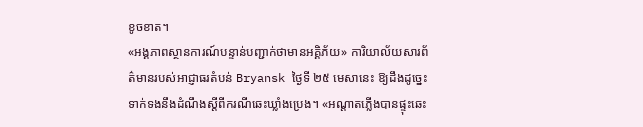ខូចខាត។
«អង្គភាពស្ថានការណ៍បន្ទាន់បញ្ជាក់ថាមានអគ្គិភ័យ» ការិយាល័យសារព័ត៌មានរបស់អាជ្ញាធរតំបន់ Bryansk ថ្ងៃទី ២៥ មេសានេះ ឱ្យដឹងដូច្នេះ ទាក់ទងនឹងដំណឹងស្ដីពីករណីឆេះឃ្លាំងប្រេង។ «អណ្ដាតភ្លើងបានផ្ទុះឆេះ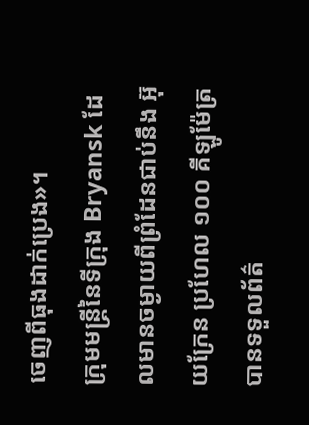ចេញពីធុងដាក់ប្រេង»។
ក្រុមមន្ត្រីនៃទីក្រុង Bryansk ដែលមានចម្ងាយពីព្រំដែនជាប់នឹង អ៊ុយក្រែន ប្រហែល ១០០ គីឡូម៉ែត្រ បានទទួលព័ត៌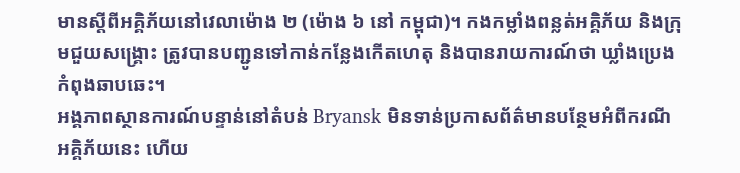មានស្ដីពីអគ្គិភ័យនៅវេលាម៉ោង ២ (ម៉ោង ៦ នៅ កម្ពុជា)។ កងកម្លាំងពន្លត់អគ្គិភ័យ និងក្រុមជួយសង្គ្រោះ ត្រូវបានបញ្ជូនទៅកាន់កន្លែងកើតហេតុ និងបានរាយការណ៍ថា ឃ្លាំងប្រេងកំពុងឆាបឆេះ។
អង្គភាពស្ថានការណ៍បន្ទាន់នៅតំបន់ Bryansk មិនទាន់ប្រកាសព័ត៌មានបន្ថែមអំពីករណីអគ្គិភ័យនេះ ហើយ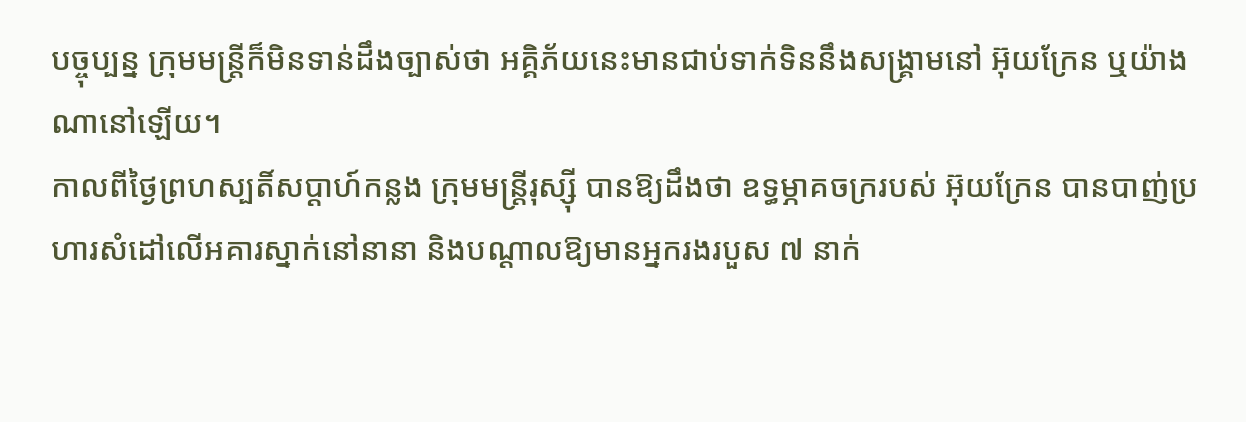បច្ចុប្បន្ន ក្រុមមន្ត្រីក៏មិនទាន់ដឹងច្បាស់ថា អគ្គិភ័យនេះមានជាប់ទាក់ទិននឹងសង្គ្រាមនៅ អ៊ុយក្រែន ឬយ៉ាងណានៅឡើយ។
កាលពីថ្ងៃព្រហស្បតិ៍សប្ដាហ៍កន្លង ក្រុមមន្ត្រីរុស្ស៊ី បានឱ្យដឹងថា ឧទ្ធម្ភាគចក្ររបស់ អ៊ុយក្រែន បានបាញ់ប្រហារសំដៅលើអគារស្នាក់នៅនានា និងបណ្ដាលឱ្យមានអ្នករងរបួស ៧ នាក់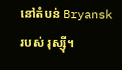នៅតំបន់ Bryansk របស់ រុស្ស៊ី។